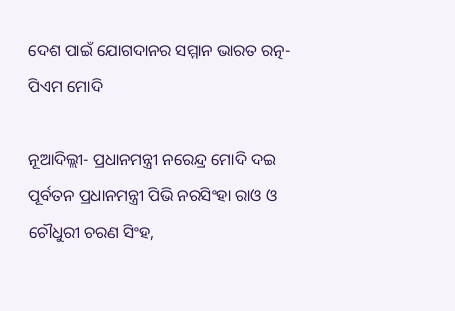ଦେଶ ପାଇଁ ଯୋଗଦାନର ସମ୍ମାନ ଭାରତ ରତ୍ନ- ପିଏମ ମୋଦି

ନୂଆଦିଲ୍ଲୀ- ପ୍ରଧାନମନ୍ତ୍ରୀ ନରେନ୍ଦ୍ର ମୋଦି ଦଇ ପୂର୍ବତନ ପ୍ରଧାନମନ୍ତ୍ରୀ ପିଭି ନରସିଂହା ରାଓ ଓ ଚୌଧୁରୀ ଚରଣ ସିଂହ,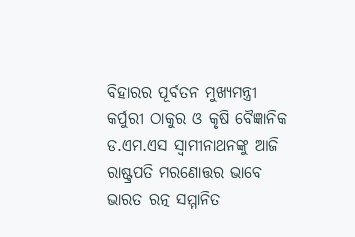ବିହାରର ପୂର୍ବତନ ମୁଖ୍ୟମନ୍ତ୍ରୀ କର୍ପୁରୀ ଠାକୁର ଓ କୃଷି ବୈଜ୍ଞାନିକ ଡ.ଏମ.ଏସ ସ୍ୱାମୀନାଥନଙ୍କୁ ଆଜି ରାଷ୍ଟ୍ରପତି ମରଣୋତ୍ତର ଭାବେ ଭାରତ ରତ୍ନ ସମ୍ମାନିତ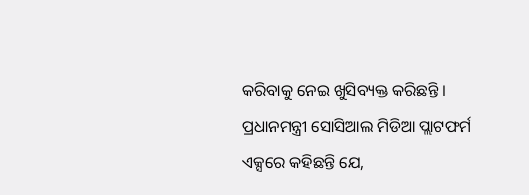କରିବାକୁ ନେଇ ଖୁସିବ୍ୟକ୍ତ କରିଛନ୍ତି ।
ପ୍ରଧାନମନ୍ତ୍ରୀ ସୋସିଆଲ ମିଡିଆ ପ୍ଲାଟଫର୍ମ ଏକ୍ସରେ କହିଛନ୍ତି ଯେ,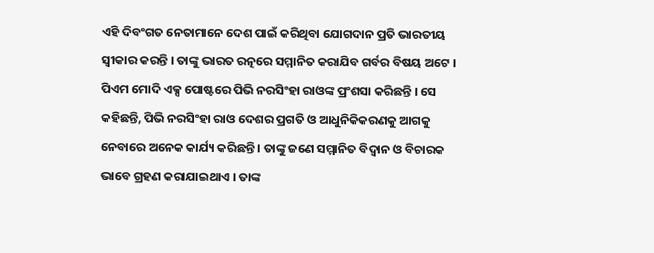ଏହି ଦିବଂଗତ ନେତାମାନେ ଦେଶ ପାଇଁ କରିଥିବା ଯୋଗଦାନ ପ୍ରତି ଭାରତୀୟ ସ୍ୱୀକାର କରନ୍ତି । ତାଙ୍କୁ ଭାରତ ରତ୍ନରେ ସମ୍ମାନିତ କରାଯିବ ଗର୍ବର ବିଷୟ ଅଟେ ।
ପିଏମ ମୋଦି ଏକ୍ସ ପୋଷ୍ଟରେ ପିଭି ନରସିଂହା ରାଓଙ୍କ ପ୍ରଂଶସା କରିଛନ୍ତି । ସେ କହିଛନ୍ତି, ପିଭି ନରସିଂହା ରାଓ ଦେଶର ପ୍ରଗତି ଓ ଆଧୁନିକିକରଣକୁ ଆଗକୁ ନେବାରେ ଅନେକ କାର୍ଯ୍ୟ କରିଛନ୍ତି । ତାଙ୍କୁ ଜଣେ ସମ୍ମାନିତ ବିଦ୍ୱାନ ଓ ବିଚାରକ ଭାବେ ଗ୍ରହଣ କରାଯାଇଥାଏ । ତାଙ୍କ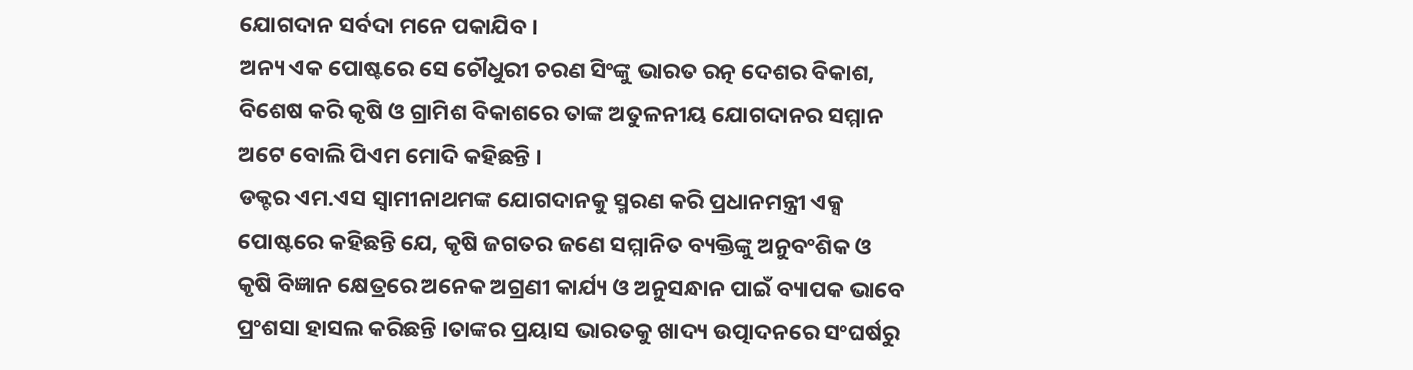ଯୋଗଦାନ ସର୍ବଦା ମନେ ପକାଯିବ ।
ଅନ୍ୟ ଏକ ପୋଷ୍ଟରେ ସେ ଚୌଧୁରୀ ଚରଣ ସିଂଙ୍କୁ ଭାରତ ରତ୍ନ ଦେଶର ବିକାଶ, ବିଶେଷ କରି କୃଷି ଓ ଗ୍ରାମିଶ ବିକାଶରେ ତାଙ୍କ ଅତୁଳନୀୟ ଯୋଗଦାନର ସମ୍ମାନ ଅଟେ ବୋଲି ପିଏମ ମୋଦି କହିଛନ୍ତି ।
ଡକ୍ଟର ଏମ.ଏସ ସ୍ୱାମୀନାଥମଙ୍କ ଯୋଗଦାନକୁ ସ୍ମରଣ କରି ପ୍ରଧାନମନ୍ତ୍ରୀ ଏକ୍ସ ପୋଷ୍ଟରେ କହିଛନ୍ତି ଯେ, କୃଷି ଜଗତର ଜଣେ ସମ୍ମାନିତ ବ୍ୟକ୍ତିଙ୍କୁ ଅନୁବଂଶିକ ଓ କୃଷି ବିଜ୍ଞାନ କ୍ଷେତ୍ରରେ ଅନେକ ଅଗ୍ରଣୀ କାର୍ଯ୍ୟ ଓ ଅନୁସନ୍ଧାନ ପାଇଁ ବ୍ୟାପକ ଭାବେ ପ୍ରଂଶସା ହାସଲ କରିଛନ୍ତି ।ତାଙ୍କର ପ୍ରୟାସ ଭାରତକୁ ଖାଦ୍ୟ ଉତ୍ପାଦନରେ ସଂଘର୍ଷରୁ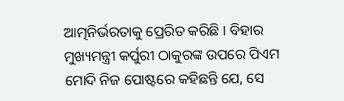ଆତ୍ମନିର୍ଭରତାକୁ ପ୍ରେରିତ କରିଛି । ବିହାର ମୁଖ୍ୟମନ୍ତ୍ରୀ କର୍ପୁରୀ ଠାକୁରଙ୍କ ଉପରେ ପିଏମ ମୋଦି ନିଜ ପୋଷ୍ଟରେ କହିଛନ୍ତି ଯେ, ସେ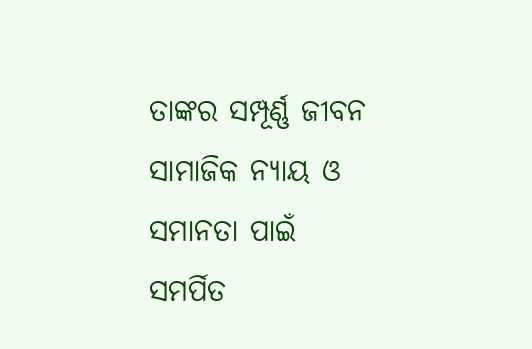ତାଙ୍କର ସମ୍ପୂର୍ଣ୍ଣ ଜୀବନ ସାମାଜିକ ନ୍ୟାୟ ଓ ସମାନତା ପାଇଁ ସମର୍ପିତ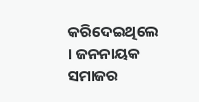କରିଦେଇଥିଲେ । ଜନନାୟକ ସମାଜର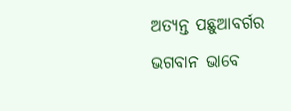ଅତ୍ୟନ୍ତ ପଛୁଆବର୍ଗର ଭଗବାନ ଭାବେ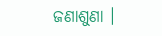ଜଣାଶୁଣା ।